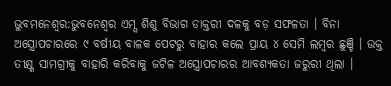ଭୁବମନେଶ୍ବର:ଭୁବନେଶ୍ବର ଏମ୍ସ ଶିଶୁ ବିଭାଗ ଡାକ୍ତରୀ ଦଳକୁ ବଡ଼ ସଫଳତା । ବିନା ଅସ୍ତ୍ରୋପଚାରରେ ୯ ବର୍ଷୀୟ ବାଳକ ପେଟରୁ ବାହାର କଲେ ପ୍ରାୟ ୪ ସେମି ଲମ୍ବର ଛୁଞ୍ଚି । ଉକ୍ତ ତୀକ୍ଷ୍ଣ ସାମଗ୍ରୀକୁ ବାହାରି କରିବାକୁ ଜଟିଳ ଅସ୍ତ୍ରୋପଚାରର ଆବଶ୍ୟକତା ଜରୁରୀ ଥିଲା ।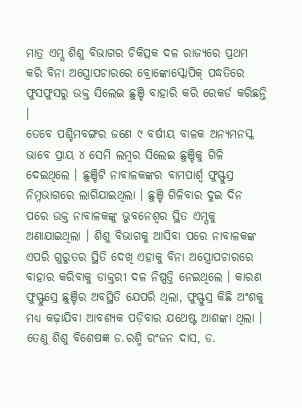ମାତ୍ର ଏମ୍ସ ଶିଶୁ ବିଭାଗର ଚିକିତ୍ସକ ଦଳ ରାଜ୍ୟରେ ପ୍ରଥମ କରି ବିନା ଅସ୍ତ୍ରୋପଚାରରେ ବ୍ରୋଙ୍କୋସ୍କୋପିକ୍ ପଦ୍ଧତିରେ ଫୁସଫୁସରୁ ଉକ୍ତ ସିଲେଇ ଛୁଞ୍ଚି ବାହାରି କରି ରେକର୍ଡ କରିଛନ୍ତି ।
ତେବେ ପଶ୍ଚିମବଙ୍ଗର ଜଣେ ୯ ବର୍ଷୀୟ ବାଳକ ଅନ୍ୟମନସ୍କ ଭାବେ ପ୍ରାୟ ୪ ସେମି ଲମ୍ବର ସିଲେଇ ଛୁଞ୍ଚିକୁ ଗିଳି ଦେଇଥିଲେ । ଛୁଞ୍ଚିଟି ନାବାଳକଙ୍କର ବାମପାର୍ଶ୍ବ ଫୁସ୍ଫୁସ୍ର ନିମ୍ନଭାଗରେ ଲାଗିଯାଇଥିଲା । ଛୁଞ୍ଚି ଗିଳିବାର ଦୁଇ ଦିନ ପରେ ଉକ୍ତ ନାବାଳକଙ୍କୁ ଭୁବନେଶ୍ୱର ସ୍ଥିତ ଏମ୍ସକୁ ଅଣାଯାଇଥିଲା । ଶିଶୁ ବିଭାଗକୁ ଆସିବା ପରେ ନାବାଳକଙ୍କ ଏପରି ଗୁରୁତର ସ୍ଥିତି ଦେଖି ଏହାକୁ ବିନା ଅସ୍ତ୍ରୋପଚାରରେ ବାହାର କରିବାକୁ ଡାକ୍ତରୀ ଦଳ ନିଷ୍ପତ୍ତି ନେଇଥିଲେ । କାରଣ ଫୁସ୍ଫୁସ୍ରେ ଛୁଞ୍ଚିର ଅବସ୍ଥିତି ଯେପରି ଥିଲା, ଫୁସ୍ଫୁସ୍ର କିଛି ଅଂଶକୁ ମଧ୍ୟ କଢ଼ାଯିବା ଆବଶ୍ୟକ ପଡ଼ିବାର ଯଥେଷ୍ଟ ଆଶଙ୍କା ଥିଲା । ତେଣୁ ଶିଶୁ ବିଶେଷଜ୍ଞ ଡ.ରଶ୍ମି ରଂଜନ ଦାସ, ଡ.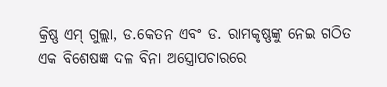କ୍ରିଷ୍ଣ ଏମ୍ ଗୁଲ୍ଲା, ଡ.କେତନ ଏବଂ ଡ. ରାମକୃଷ୍ଣଙ୍କୁ ନେଇ ଗଠିତ ଏକ ବିଶେଷଜ୍ଞ ଦଳ ବିନା ଅସ୍ତ୍ରୋପଚାରରେ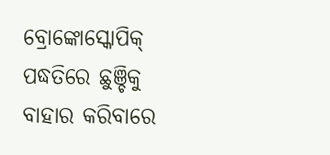ବ୍ରୋଙ୍କୋସ୍କୋପିକ୍ ପଦ୍ଧତିରେ ଛୁଞ୍ଚିକୁ ବାହାର କରିବାରେ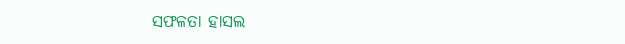ସଫଳତା ହାସଲ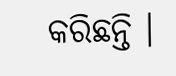କରିଛନ୍ତି ।